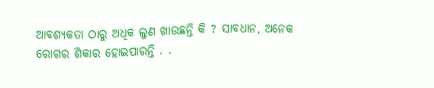ଆବଶ୍ୟକତା ଠାରୁ ଅଧିକ ଲୁଣ ଖାଉଛନ୍ତି କି ? ସାବଧାନ, ଅନେକ ରୋଗର ଶିକାର ହୋଇପାରନ୍ତି . .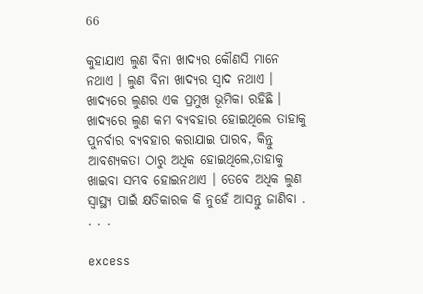66

କୁହାଯାଏ ଲୁଣ ବିନା ଖାଦ୍ୟର କୌଣସି ମାନେ ନଥାଏ । ଲୁଣ ବିନା ଖାଦ୍ୟର ସ୍ୱାଦ ନଥାଏ । ଖାଦ୍ୟରେ ଲୁଣର ଏକ ପ୍ରମୁଖ ଭୂମିକା ରହିଛି । ଖାଦ୍ୟରେ ଲୁଣ କମ ବ୍ୟବହାର ହୋଇଥିଲେ ତାହାକୁ ପୁନର୍ବାର ବ୍ୟବହାର କରାଯାଇ ପାରବ, କିନ୍ତୁ ଆବଶ୍ୟକତା ଠାରୁ ଅଧିକ ହୋଇଥିଲେ,ତାହାକୁ ଖାଇବା ସମ୍ଭବ ହୋଇନଥାଏ । ତେବେ ଅଧିକ ଲୁଣ ସ୍ୱାସ୍ଥ୍ୟ ପାଇଁ କ୍ଷତିକାରକ କି ନୁହେଁ ଆସନ୍ତୁ ଜାଣିବା . . . .

excess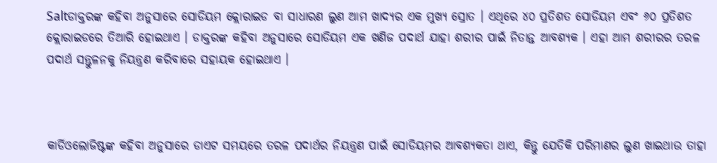Saltଡାକ୍ତରଙ୍କ କହିବା ଅନୁସାରେ ସୋଡିୟମ କ୍ଲୋରାଇଡ ବା ସାଧାରଣ ଲୁଣ ଆମ ଖାଦ୍ୟର ଏକ ମୁଖ୍ୟ ସ୍ରୋତ । ଏଥିରେ ୪୦ ପ୍ରତିଶତ ସୋଡିୟମ ଏବଂ ୬୦ ପ୍ରତିଶତ କ୍ଲୋରାଇଡରେ ତିଆରି ହୋଇଥାଏ । ଡାକ୍ତରଙ୍କ କହିବା ଅନୁସାରେ ସୋଡିୟମ ଏକ ଖଣିଜ ପଦାର୍ଥ ଯାହା ଶରୀର ପାଇଁ ନିତାନ୍ତ ଆବଶ୍ୟକ । ଏହା ଆମ ଶରୀରର ତରଳ ପଦାର୍ଥ ସନ୍ତୁଳନକୁ ନିୟନ୍ତ୍ରଣ କରିବାରେ ସହାୟକ ହୋଇଥାଏ ।



କାର୍ଡିଓଲୋଜିଷ୍ଟଙ୍କ କହିବା ଅନୁସାରେ ଡାଏଟ ସମୟରେ ତରଳ ପଦାର୍ଥର ନିୟନ୍ତ୍ରଣ ପାଇଁ ସୋଡିୟମର ଆବଶ୍ୟକତା ଥାଏ, କିନ୍ତୁ ଯେତିକି ପରିମାଣର ଲୁଣ ଖାଇଥାଉ ତାହା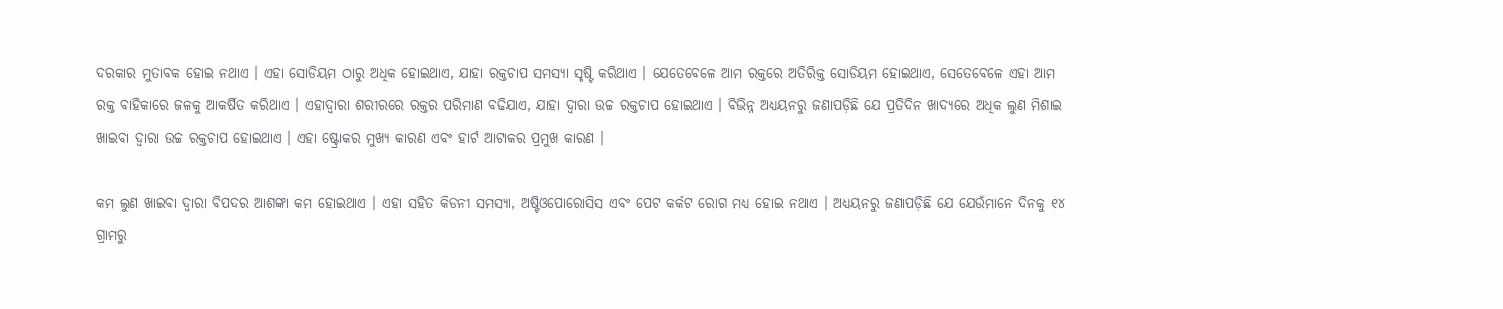ଦରକାର ମୁତାବକ ହୋଇ ନଥାଏ । ଏହା ସୋଡିୟମ ଠାରୁ ଅଧିକ ହୋଇଥାଏ, ଯାହା ରକ୍ତଚାପ ସମସ୍ୟା ସୃଷ୍ଟି କରିଥାଏ । ଯେତେବେଳେ ଆମ ରକ୍ତରେ ଅତିରିକ୍ତ ସୋଡିୟମ ହୋଇଥାଏ, ସେତେବେଳେ ଏହା ଆମ ରକ୍ତ ବାହିକାରେ ଜଳକୁ ଆକର୍ଷିତ କରିଥାଏ । ଏହାଦ୍ୱାରା ଶରୀରରେ ରକ୍ତର ପରିମାଣ ବଢିଯାଏ, ଯାହା ଦ୍ୱାରା ଉଚ୍ଚ ରକ୍ତଚାପ ହୋଇଥାଏ । ବିଭିନ୍ନ ଅଧ୍ୟୟନରୁ ଜଣାପଡ଼ିଛି ଯେ ପ୍ରତିଦିନ ଖାଦ୍ୟରେ ଅଧିକ ଲୁଣ ମିଶାଇ ଖାଇବା ଦ୍ୱାରା ଉଚ୍ଚ ରକ୍ତଚାପ ହୋଇଥାଏ । ଏହା ଷ୍ଟ୍ରୋକର ମୁଖ୍ୟ କାରଣ ଏବଂ ହାର୍ଟ ଆଟାକର ପ୍ରମୁଖ କାରଣ ।

କମ ଲୁଣ ଖାଇବା ଦ୍ୱାରା ବିପଦର ଆଶଙ୍କା କମ ହୋଇଥାଏ । ଏହା ସହିତ କିଡନୀ ସମସ୍ୟା, ଅଷ୍ଟିଓପୋରୋସିସ ଏବଂ ପେଟ କର୍କଟ ରୋଗ ମଧ୍ୟ ହୋଇ ନଥାଏ । ଅଧ୍ୟୟନରୁ ଜଣାପଡ଼ିଛି ଯେ ଯେଉଁମାନେ ଦିନକୁ ୧୪ ଗ୍ରାମରୁ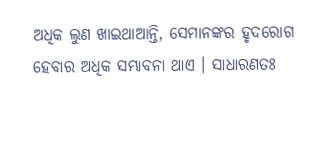ଅଧିକ ଲୁଣ ଖାଇଥାଆନ୍ତି, ସେମାନଙ୍କର ହୃଦରୋଗ ହେବାର ଅଧିକ ସମ୍ଭାବନା ଥାଏ । ସାଧାରଣତଃ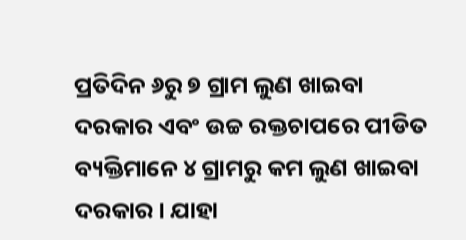ପ୍ରତିଦିନ ୬ରୁ ୭ ଗ୍ରାମ ଲୁଣ ଖାଇବା ଦରକାର ଏବଂ ଉଚ୍ଚ ରକ୍ତଚାପରେ ପୀଡିତ ବ୍ୟକ୍ତିମାନେ ୪ ଗ୍ରାମରୁ କମ ଲୁଣ ଖାଇବା ଦରକାର । ଯାହା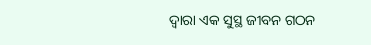ଦ୍ୱାରା ଏକ ସୁସ୍ଥ ଜୀବନ ଗଠନ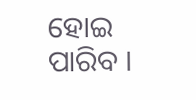ହୋଇ ପାରିବ ।